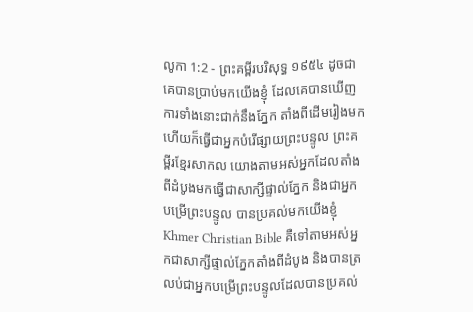លូកា 1:2 - ព្រះគម្ពីរបរិសុទ្ធ ១៩៥៤ ដូចជាគេបានប្រាប់មកយើងខ្ញុំ ដែលគេបានឃើញការទាំងនោះជាក់នឹងភ្នែក តាំងពីដើមរៀងមក ហើយក៏ធ្វើជាអ្នកបំរើផ្សាយព្រះបន្ទូល ព្រះគម្ពីរខ្មែរសាកល យោងតាមអស់អ្នកដែលតាំងពីដំបូងមកធ្វើជាសាក្សីផ្ទាល់ភ្នែក និងជាអ្នកបម្រើព្រះបន្ទូល បានប្រគល់មកយើងខ្ញុំ Khmer Christian Bible គឺទៅតាមអស់អ្នកជាសាក្សីផ្ទាល់ភ្នែកតាំងពីដំបូង និងបានត្រលប់ជាអ្នកបម្រើព្រះបន្ទូលដែលបានប្រគល់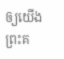ឲ្យយើង ព្រះគ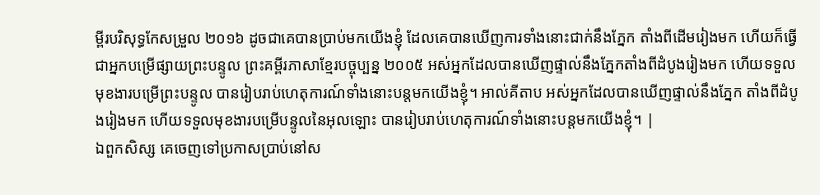ម្ពីរបរិសុទ្ធកែសម្រួល ២០១៦ ដូចជាគេបានប្រាប់មកយើងខ្ញុំ ដែលគេបានឃើញការទាំងនោះជាក់នឹងភ្នែក តាំងពីដើមរៀងមក ហើយក៏ធ្វើជាអ្នកបម្រើផ្សាយព្រះបន្ទូល ព្រះគម្ពីរភាសាខ្មែរបច្ចុប្បន្ន ២០០៥ អស់អ្នកដែលបានឃើញផ្ទាល់នឹងភ្នែកតាំងពីដំបូងរៀងមក ហើយទទួលមុខងារបម្រើព្រះបន្ទូល បានរៀបរាប់ហេតុការណ៍ទាំងនោះបន្តមកយើងខ្ញុំ។ អាល់គីតាប អស់អ្នកដែលបានឃើញផ្ទាល់នឹងភ្នែក តាំងពីដំបូងរៀងមក ហើយទទួលមុខងារបម្រើបន្ទូលនៃអុលឡោះ បានរៀបរាប់ហេតុការណ៍ទាំងនោះបន្ដមកយើងខ្ញុំ។ |
ឯពួកសិស្ស គេចេញទៅប្រកាសប្រាប់នៅស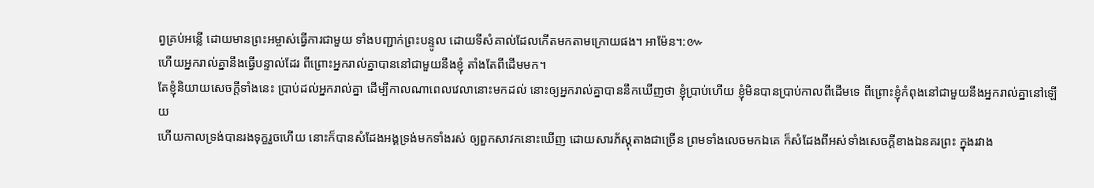ព្វគ្រប់អន្លើ ដោយមានព្រះអម្ចាស់ធ្វើការជាមួយ ទាំងបញ្ជាក់ព្រះបន្ទូល ដោយទីសំគាល់ដែលកើតមកតាមក្រោយផង។ អាម៉ែន។:៚
ហើយអ្នករាល់គ្នានឹងធ្វើបន្ទាល់ដែរ ពីព្រោះអ្នករាល់គ្នាបាននៅជាមួយនឹងខ្ញុំ តាំងតែពីដើមមក។
តែខ្ញុំនិយាយសេចក្ដីទាំងនេះ ប្រាប់ដល់អ្នករាល់គ្នា ដើម្បីកាលណាពេលវេលានោះមកដល់ នោះឲ្យអ្នករាល់គ្នាបាននឹកឃើញថា ខ្ញុំប្រាប់ហើយ ខ្ញុំមិនបានប្រាប់កាលពីដើមទេ ពីព្រោះខ្ញុំកំពុងនៅជាមួយនឹងអ្នករាល់គ្នានៅឡើយ
ហើយកាលទ្រង់បានរងទុក្ខរួចហើយ នោះក៏បានសំដែងអង្គទ្រង់មកទាំងរស់ ឲ្យពួកសាវកនោះឃើញ ដោយសារភ័ស្តុតាងជាច្រើន ព្រមទាំងលេចមកឯគេ ក៏សំដែងពីអស់ទាំងសេចក្ដីខាងឯនគរព្រះ ក្នុងរវាង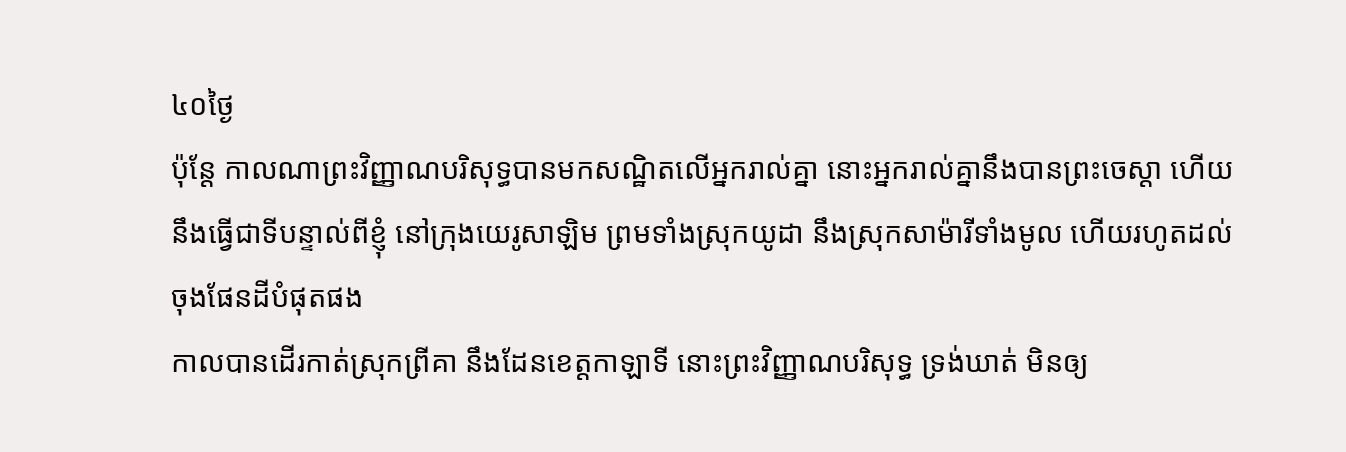៤០ថ្ងៃ
ប៉ុន្តែ កាលណាព្រះវិញ្ញាណបរិសុទ្ធបានមកសណ្ឋិតលើអ្នករាល់គ្នា នោះអ្នករាល់គ្នានឹងបានព្រះចេស្តា ហើយនឹងធ្វើជាទីបន្ទាល់ពីខ្ញុំ នៅក្រុងយេរូសាឡិម ព្រមទាំងស្រុកយូដា នឹងស្រុកសាម៉ារីទាំងមូល ហើយរហូតដល់ចុងផែនដីបំផុតផង
កាលបានដើរកាត់ស្រុកព្រីគា នឹងដែនខេត្តកាឡាទី នោះព្រះវិញ្ញាណបរិសុទ្ធ ទ្រង់ឃាត់ មិនឲ្យ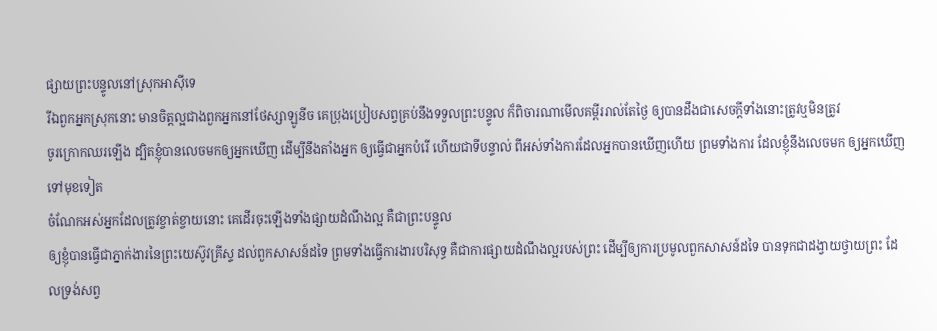ផ្សាយព្រះបន្ទូលនៅស្រុកអាស៊ីទេ
រីឯពួកអ្នកស្រុកនោះ មានចិត្តល្អជាងពួកអ្នកនៅថែស្សាឡូនីច គេប្រុងប្រៀបសព្វគ្រប់នឹងទទួលព្រះបន្ទូល ក៏ពិចារណាមើលគម្ពីររាល់តែថ្ងៃ ឲ្យបានដឹងជាសេចក្ដីទាំងនោះត្រូវឬមិនត្រូវ
ចូរក្រោកឈរឡើង ដ្បិតខ្ញុំបានលេចមកឲ្យអ្នកឃើញ ដើម្បីនឹងតាំងអ្នក ឲ្យធ្វើជាអ្នកបំរើ ហើយជាទីបន្ទាល់ ពីអស់ទាំងការដែលអ្នកបានឃើញហើយ ព្រមទាំងការ ដែលខ្ញុំនឹងលេចមក ឲ្យអ្នកឃើញទៅមុខទៀត
ចំណែកអស់អ្នកដែលត្រូវខ្ចាត់ខ្ចាយនោះ គេដើរចុះឡើងទាំងផ្សាយដំណឹងល្អ គឺជាព្រះបន្ទូល
ឲ្យខ្ញុំបានធ្វើជាភ្នាក់ងារនៃព្រះយេស៊ូវគ្រីស្ទ ដល់ពួកសាសន៍ដទៃ ព្រមទាំងធ្វើការងារបរិសុទ្ធ គឺជាការផ្សាយដំណឹងល្អរបស់ព្រះ ដើម្បីឲ្យការប្រមូលពួកសាសន៍ដទៃ បានទុកជាដង្វាយថ្វាយព្រះ ដែលទ្រង់សព្វ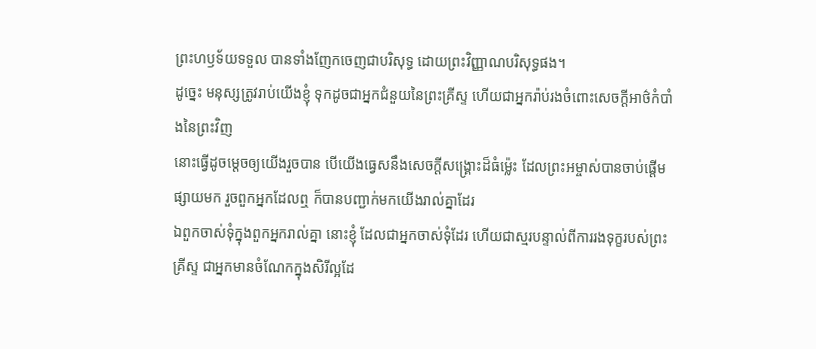ព្រះហឫទ័យទទួល បានទាំងញែកចេញជាបរិសុទ្ធ ដោយព្រះវិញ្ញាណបរិសុទ្ធផង។
ដូច្នេះ មនុស្សត្រូវរាប់យើងខ្ញុំ ទុកដូចជាអ្នកជំនួយនៃព្រះគ្រីស្ទ ហើយជាអ្នករ៉ាប់រងចំពោះសេចក្ដីអាថ៌កំបាំងនៃព្រះវិញ
នោះធ្វើដូចម្តេចឲ្យយើងរួចបាន បើយើងធ្វេសនឹងសេចក្ដីសង្គ្រោះដ៏ធំម៉្លេះ ដែលព្រះអម្ចាស់បានចាប់ផ្តើមផ្សាយមក រួចពួកអ្នកដែលឮ ក៏បានបញ្ជាក់មកយើងរាល់គ្នាដែរ
ឯពួកចាស់ទុំក្នុងពួកអ្នករាល់គ្នា នោះខ្ញុំ ដែលជាអ្នកចាស់ទុំដែរ ហើយជាស្មរបន្ទាល់ពីការរងទុក្ខរបស់ព្រះគ្រីស្ទ ជាអ្នកមានចំណែកក្នុងសិរីល្អដែ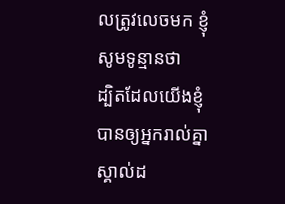លត្រូវលេចមក ខ្ញុំសូមទូន្មានថា
ដ្បិតដែលយើងខ្ញុំបានឲ្យអ្នករាល់គ្នាស្គាល់ដ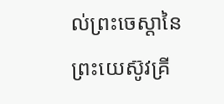ល់ព្រះចេស្តានៃព្រះយេស៊ូវគ្រី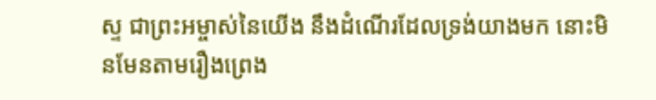ស្ទ ជាព្រះអម្ចាស់នៃយើង នឹងដំណើរដែលទ្រង់យាងមក នោះមិនមែនតាមរឿងព្រេង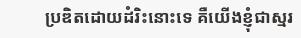ប្រឌិតដោយដំរិះនោះទេ គឺយើងខ្ញុំជាស្មរ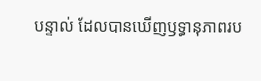បន្ទាល់ ដែលបានឃើញឫទ្ធានុភាពរប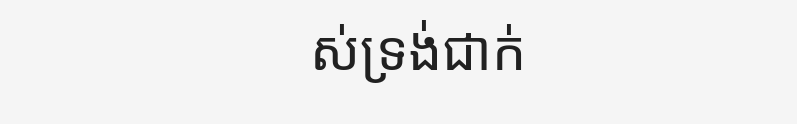ស់ទ្រង់ជាក់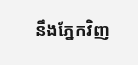នឹងភ្នែកវិញ